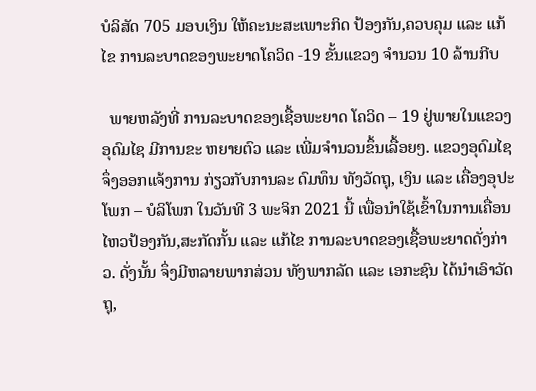ບໍລິສັດ 705 ມອບເງິນ ໃຫ້ຄະນະສະເພາະກິດ ປ້ອງກັນ,ຄວບຄຸມ ແລະ ແກ້ໄຂ ການລະບາດຂອງພະຍາດໂຄວິດ -19 ຂັ້ນແຂວງ ຈໍານວນ 10 ລ້ານກີບ

  ພາຍຫລັງທີ່ ການລະບາດຂອງເຊື້ອພະຍາດ ໂຄວິດ – 19 ຢູ່ພາຍໃນແຂວງອຸດົມໄຊ ມີການຂະ ຫຍາຍຕົວ ແລະ ເພີ່ມຈຳນວນຂຶ້ນເລື້ອຍໆ. ແຂວງອຸດົມໄຊ ຈຶ່ງອອກແຈ້ງການ ກ່ຽວກັບການລະ ດົມທຶນ ທັງວັດຖຸ, ເງິນ ແລະ ເຄື່ອງອຸປະໂພກ – ບໍລິໂພກ ໃນວັນທີ 3 ພະຈິກ 2021 ນີ້ ເພື່ອນໍາໃຊ້ເຂົ້າໃນການເຄື່ອນໄຫວປ້ອງກັນ,ສະກັດກັ້ນ ແລະ ແກ້ໄຂ ການລະບາດຂອງເຊື້ອພະຍາດດັ່ງກ່າວ. ດັ່ງນັ້ນ ຈຶ່ງມີຫລາຍພາກສ່ວນ ທັງພາກລັດ ແລະ ເອກະຊົນ ໄດ້ນໍາເອົາວັດຖຸ,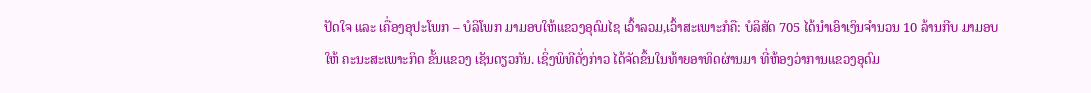ປັດໃຈ ແລະ ເຄື່ອງອຸປະໂພກ – ບໍລິໂພກ ມາມອບໃຫ້ແຂວງອຸດົມໄຊ ເວົ້າລວມ,ເວົ້າສະເພາະກໍຄື: ບໍລິສັດ 705 ໄດ້ນໍາເອົາເງິນຈຳນວນ 10 ລ້ານກີບ ມາມອບໃຫ້ ຄະນະສະເພາະກິດ ຂັ້ນແຂວງ ເຊັນດຽວກັນ. ເຊິ່ງພິທີດັ່ງກ່າວ ໄດ້ຈັດຂຶ້ນໃນທ້າຍອາທິດຜ່ານມາ ທີ່ຫ້ອງວ່າການແຂວງອຸດົມ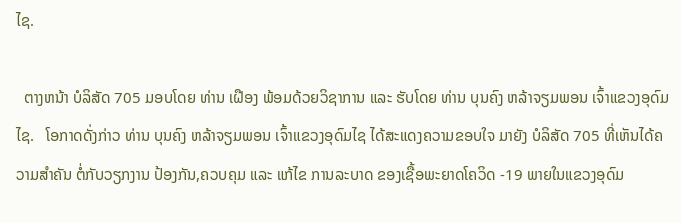ໄຊ.

  ຕາງຫນ້າ ບໍລິສັດ 705 ມອບໂດຍ ທ່ານ ເຝືອງ ພ້ອມດ້ວຍວິຊາການ ແລະ ຮັບໂດຍ ທ່ານ ບຸນຄົງ ຫລ້າຈຽມພອນ ເຈົ້າແຂວງອຸດົມໄຊ.   ໂອກາດດັ່ງກ່າວ ທ່ານ ບຸນຄົງ ຫລ້າຈຽມພອນ ເຈົ້າແຂວງອຸດົມໄຊ ໄດ້ສະແດງຄວາມຂອບໃຈ ມາຍັງ ບໍລິສັດ 705 ທີ່ເຫັນໄດ້ຄວາມສຳຄັນ ຕໍ່ກັບວຽກງານ ປ້ອງກັນ,ຄວບຄຸມ ແລະ ແກ້ໄຂ ການລະບາດ ຂອງເຊື້ອພະຍາດໂຄວິດ -19 ພາຍໃນແຂວງອຸດົມ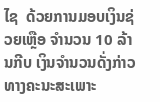ໄຊ  ດ້ວຍການມອບເງິນຊ່ວຍເຫຼືອ ຈຳນວນ 10 ລ້ານກີບ ເງິນຈຳນວນດັ່ງກ່າວ ທາງຄະນະສະເພາະ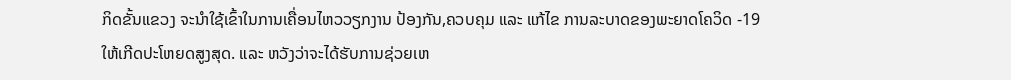ກິດຂັ້ນແຂວງ ຈະນຳໃຊ້ເຂົ້າໃນການເຄື່ອນໄຫວວຽກງານ ປ້ອງກັນ,ຄວບຄຸມ ແລະ ແກ້ໄຂ ການລະບາດຂອງພະຍາດໂຄວິດ -19 ໃຫ້ເກີດປະໂຫຍດສູງສຸດ. ແລະ ຫວັງວ່າຈະໄດ້ຮັບການຊ່ວຍເຫ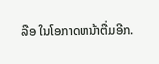ລືອ ໃນໂອກາດຫນ້າຕື່ມອີກ.